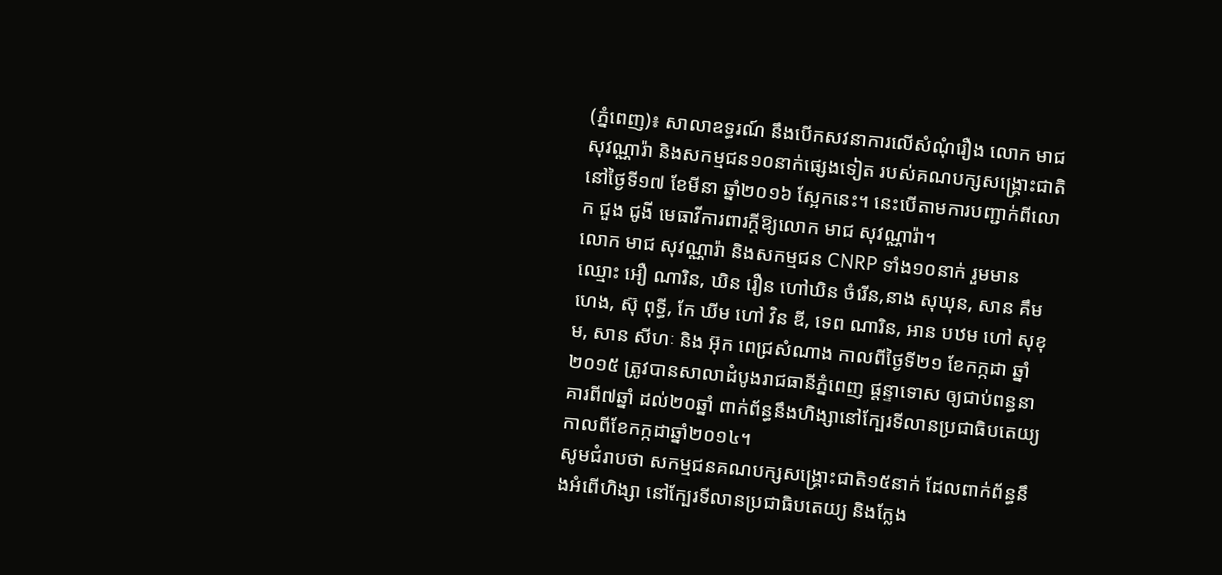(ភ្នំពេញ)៖ សាលាឧទ្ធរណ៍ នឹងបើកសវនាការលើសំណុំរឿង លោក មាជ សុវណ្ណារ៉ា និងសកម្មជន១០នាក់ផ្សេងទៀត របស់គណបក្សសង្រ្គោះជាតិ នៅថ្ងៃទី១៧ ខែមីនា ឆ្នាំ២០១៦ ស្អែកនេះ។ នេះបើតាមការបញ្ជាក់ពីលោក ជួង ជូងី មេធាវីការពារក្តីឱ្យលោក មាជ សុវណ្ណារ៉ា។
លោក មាជ សុវណ្ណារ៉ា និងសកម្មជន CNRP ទាំង១០នាក់ រួមមានឈ្មោះ អឿ ណារិន, ឃិន រឿន ហៅឃិន ចំរើន,នាង សុឃុន, សាន គឹមហេង, ស៊ុ ពុទ្ធី, កែ ឃីម ហៅ វិន ឌី, ទេព ណារិន, អាន បឋម ហៅ សុខុម, សាន សីហៈ និង អ៊ុក ពេជ្រសំណាង កាលពីថ្ងៃទី២១ ខែកក្កដា ឆ្នាំ២០១៥ ត្រូវបានសាលាដំបូងរាជធានីភ្នំពេញ ផ្ដន្ទាទោស ឲ្យជាប់ពន្ធនាគារពី៧ឆ្នាំ ដល់២០ឆ្នាំ ពាក់ព័ន្ធនឹងហិង្សានៅក្បែរទីលានប្រជាធិបតេយ្យកាលពីខែកក្កដាឆ្នាំ២០១៤។
សូមជំរាបថា សកម្មជនគណបក្សសង្រ្គោះជាតិ១៥នាក់ ដែលពាក់ព័ន្ធនឹងអំពើហិង្សា នៅក្បែរទីលានប្រជាធិបតេយ្យ និងក្លែង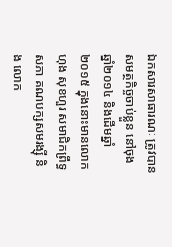ឯកសារសាធារណៈ ត្រូវបានសមត្ថកិច្ចចាប់ខ្លួន នៅចុងឆ្នាំ២០១៤ និងដើមឆ្នាំ២០១៥ ក្នុងនោះមានលោក ហុង សុខហួរ សមាជិកព្រឹទ្ធសភា គណបក្សសមរង្ស៊ី និង លោក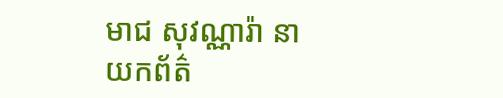មាជ សុវណ្ណារ៉ា នាយកព័ត៌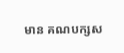មាន គណបក្សស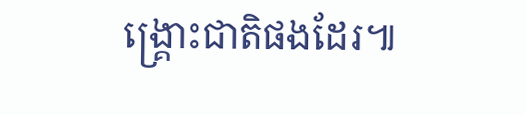ង្រ្គោះជាតិផងដែរ៕